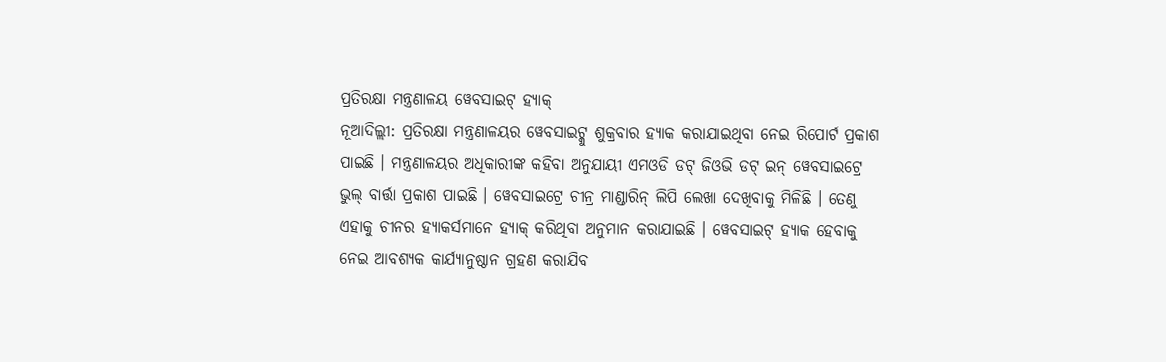ପ୍ରତିରକ୍ଷା ମନ୍ତ୍ରଣାଳୟ ୱେବସାଇଟ୍ ହ୍ୟାକ୍
ନୂଆଦିଲ୍ଲୀ: ପ୍ରତିରକ୍ଷା ମନ୍ତ୍ରଣାଳୟର ୱେବସାଇଟ୍କୁ ଶୁକ୍ରବାର ହ୍ୟାକ କରାଯାଇଥିବା ନେଇ ରିପୋର୍ଟ ପ୍ରକାଶ ପାଇଛି । ମନ୍ତ୍ରଣାଳୟର ଅଧିକାରୀଙ୍କ କହିବା ଅନୁଯାୟୀ ଏମଓଡି ଡଟ୍ ଜିଓଭି ଡଟ୍ ଇନ୍ ୱେବସାଇଟ୍ରେ ଭୁଲ୍ ବାର୍ତ୍ତା ପ୍ରକାଶ ପାଇଛି । ୱେବସାଇଟ୍ରେ ଚୀନ୍ର ମାଣ୍ଡାରିନ୍ ଲିପି ଲେଖା ଦେଖିବାକୁ ମିଳିଛି । ତେଣୁ ଏହାକୁ ଚୀନର ହ୍ୟାକର୍ସମାନେ ହ୍ୟାକ୍ କରିଥିବା ଅନୁମାନ କରାଯାଇଛି । ୱେବସାଇଟ୍ ହ୍ୟାକ ହେବାକୁ ନେଇ ଆବଶ୍ୟକ କାର୍ଯ୍ୟାନୁଷ୍ଠାନ ଗ୍ରହଣ କରାଯିବ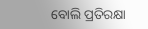ବୋଲି ପ୍ରତିରକ୍ଷା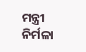ମନ୍ତ୍ରୀ ନିର୍ମଳା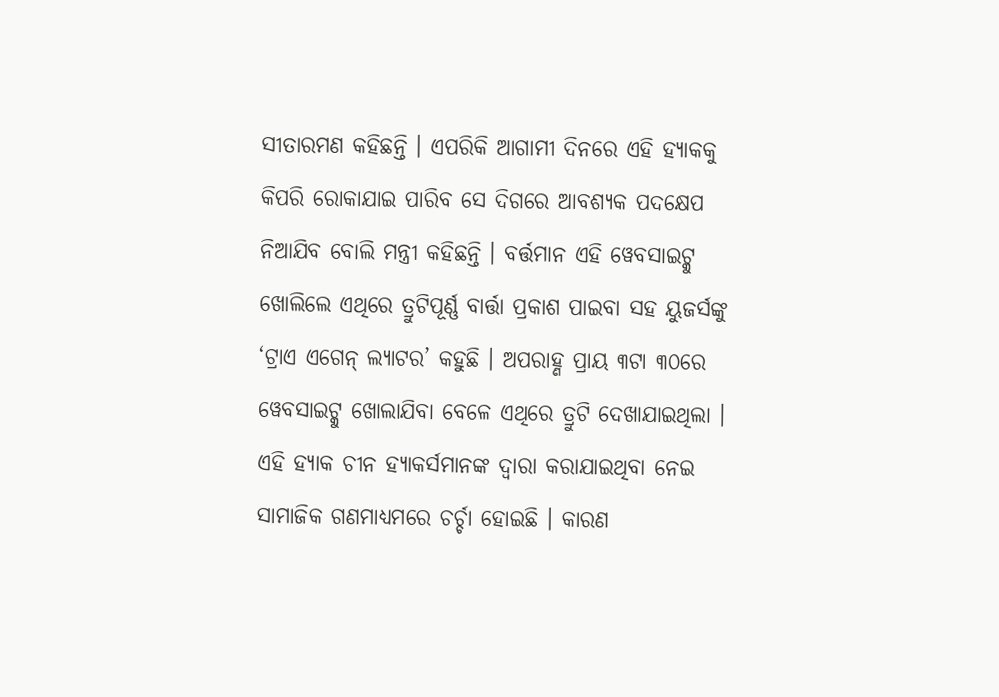ସୀତାରମଣ କହିଛନ୍ତି । ଏପରିକି ଆଗାମୀ ଦିନରେ ଏହି ହ୍ୟାକକୁ କିପରି ରୋକାଯାଇ ପାରିବ ସେ ଦିଗରେ ଆବଶ୍ୟକ ପଦକ୍ଷେପ ନିଆଯିବ ବୋଲି ମନ୍ତ୍ରୀ କହିଛନ୍ତି । ବର୍ତ୍ତମାନ ଏହି ୱେବସାଇଟ୍କୁ ଖୋଲିଲେ ଏଥିରେ ତ୍ରୁଟିପୂର୍ଣ୍ଣ ବାର୍ତ୍ତା ପ୍ରକାଶ ପାଇବା ସହ ୟୁଜର୍ସଙ୍କୁ ‘ଟ୍ରାଏ ଏଗେନ୍ ଲ୍ୟାଟର’ କହୁଛି । ଅପରାହ୍ଣ ପ୍ରାୟ ୩ଟା ୩୦ରେ ୱେବସାଇଟ୍କୁ ଖୋଲାଯିବା ବେଳେ ଏଥିରେ ତ୍ରୁଟି ଦେଖାଯାଇଥିଲା । ଏହି ହ୍ୟାକ ଚୀନ ହ୍ୟାକର୍ସମାନଙ୍କ ଦ୍ୱାରା କରାଯାଇଥିବା ନେଇ ସାମାଜିକ ଗଣମାଧ୍ୟମରେ ଚର୍ଚ୍ଚା ହୋଇଛି । କାରଣ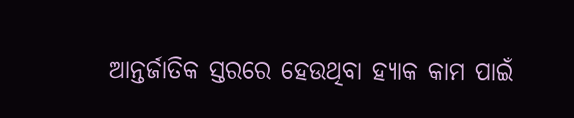ଆନ୍ତର୍ଜାତିକ ସ୍ତରରେ ହେଉଥିବା ହ୍ୟାକ କାମ ପାଇଁ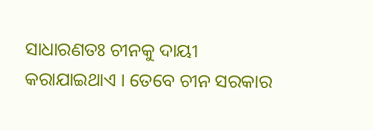ସାଧାରଣତଃ ଚୀନକୁ ଦାୟୀ କରାଯାଇଥାଏ । ତେବେ ଚୀନ ସରକାର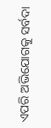ଏପରି ଅଭିଯୋଗକୁ ସର୍ବଦା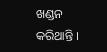ଖଣ୍ଡନ କରିଥାନ୍ତି ।